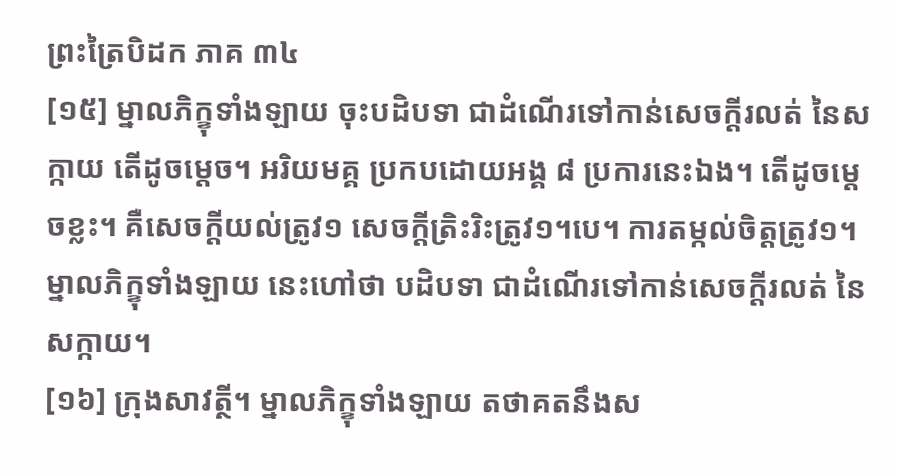ព្រះត្រៃបិដក ភាគ ៣៤
[១៥] ម្នាលភិក្ខុទាំងឡាយ ចុះបដិបទា ជាដំណើរទៅកាន់សេចក្តីរលត់ នៃសក្កាយ តើដូចម្តេច។ អរិយមគ្គ ប្រកបដោយអង្គ ៨ ប្រការនេះឯង។ តើដូចម្តេចខ្លះ។ គឺសេចក្តីយល់ត្រូវ១ សេចក្តីត្រិះរិះត្រូវ១។បេ។ ការតម្កល់ចិត្តត្រូវ១។ ម្នាលភិក្ខុទាំងឡាយ នេះហៅថា បដិបទា ជាដំណើរទៅកាន់សេចក្តីរលត់ នៃសក្កាយ។
[១៦] ក្រុងសាវត្ថី។ ម្នាលភិក្ខុទាំងឡាយ តថាគតនឹងស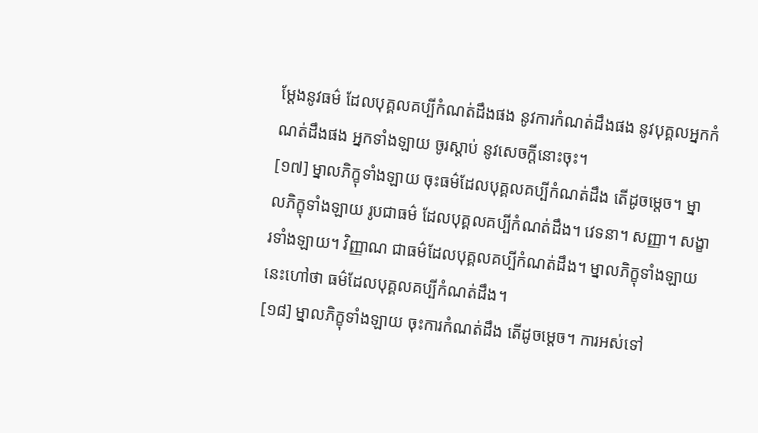ម្តែងនូវធម៌ ដែលបុគ្គលគប្បីកំណត់ដឹងផង នូវការកំណត់ដឹងផង នូវបុគ្គលអ្នកកំណត់ដឹងផង អ្នកទាំងឡាយ ចូរស្តាប់ នូវសេចក្តីនោះចុះ។
[១៧] ម្នាលភិក្ខុទាំងឡាយ ចុះធម៌ដែលបុគ្គលគប្បីកំណត់ដឹង តើដូចម្តេច។ ម្នាលភិក្ខុទាំងឡាយ រូបជាធម៌ ដែលបុគ្គលគប្បីកំណត់ដឹង។ វេទនា។ សញ្ញា។ សង្ខារទាំងឡាយ។ វិញ្ញាណ ជាធម៌ដែលបុគ្គលគប្បីកំណត់ដឹង។ ម្នាលភិក្ខុទាំងឡាយ នេះហៅថា ធម៌ដែលបុគ្គលគប្បីកំណត់ដឹង។
[១៨] ម្នាលភិក្ខុទាំងឡាយ ចុះការកំណត់ដឹង តើដូចម្តេច។ ការអស់ទៅ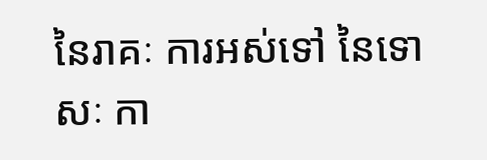នៃរាគៈ ការអស់ទៅ នៃទោសៈ កា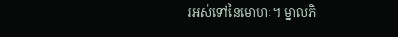រអស់ទៅនៃមោហៈ។ ម្នាលភិ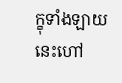ក្ខុទាំងឡាយ នេះហៅ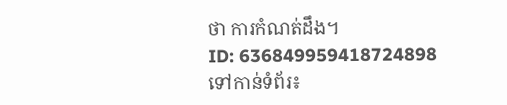ថា ការកំណត់ដឹង។
ID: 636849959418724898
ទៅកាន់ទំព័រ៖